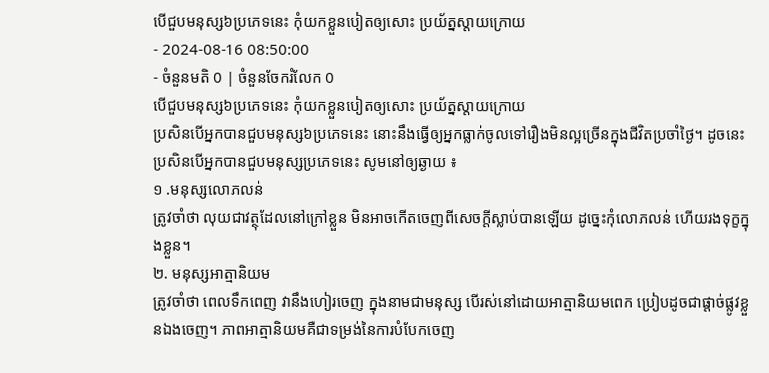បើជួបមនុស្ស៦ប្រភេទនេះ កុំយកខ្លួនបៀតឲ្យសោះ ប្រយ័ត្នស្តាយក្រោយ
- 2024-08-16 08:50:00
- ចំនួនមតិ 0 | ចំនួនចែករំលែក 0
បើជួបមនុស្ស៦ប្រភេទនេះ កុំយកខ្លួនបៀតឲ្យសោះ ប្រយ័ត្នស្តាយក្រោយ
ប្រសិនបើអ្នកបានជួបមនុស្ស៦ប្រភេទនេះ នោះនឹងធ្វើឲ្យអ្នកធ្លាក់ចូលទៅរឿងមិនល្អច្រើនក្នុងជីវិតប្រចាំថ្ងៃ។ ដូចនេះប្រសិនបើអ្នកបានជួបមនុស្សប្រភេទនេះ សូមនៅឲ្យឆ្ងាយ ៖
១ .មនុស្សលោភលន់
ត្រូវចាំថា លុយជាវត្ថុដែលនៅក្រៅខ្លួន មិនអាចកើតចេញពីសេចក្តីស្លាប់បានឡើយ ដូច្នេះកុំលោភលន់ ហើយរងទុក្ខក្នុងខ្លួន។
២. មនុស្សអាត្មានិយម
ត្រូវចាំថា ពេលទឹកពេញ វានឹងហៀរចេញ ក្នុងនាមជាមនុស្ស បើរស់នៅដោយអាត្មានិយមពេក ប្រៀបដូចជាផ្តាច់ផ្លូវខ្លួនឯងចេញ។ ភាពអាត្មានិយមគឺជាទម្រង់នៃការបំបែកចេញ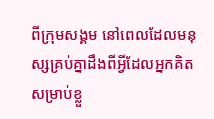ពីក្រុមសង្គម នៅពេលដែលមនុស្សគ្រប់គ្នាដឹងពីអ្វីដែលអ្នកគិតសម្រាប់ខ្លួ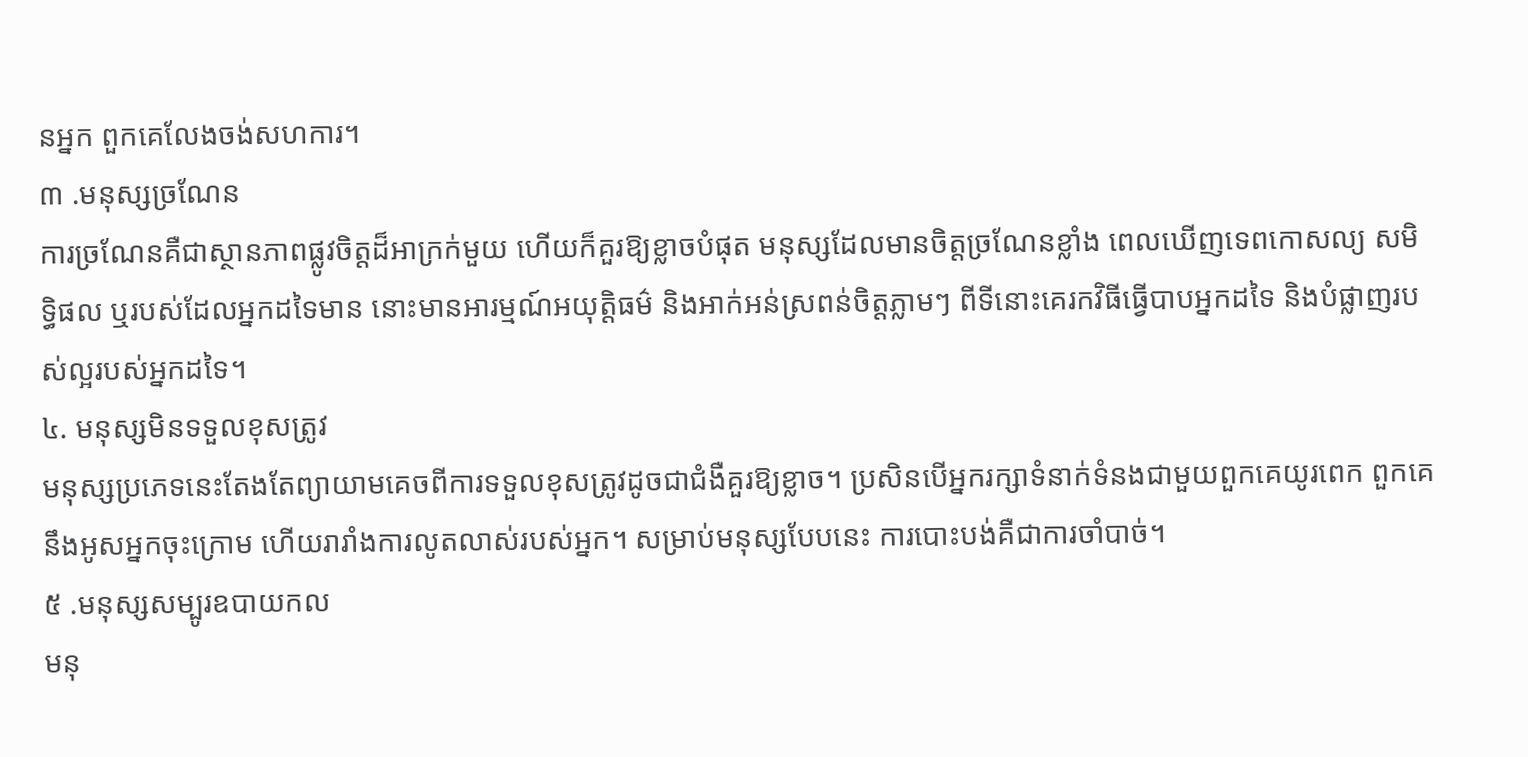នអ្នក ពួកគេលែងចង់សហការ។
៣ .មនុស្សច្រណែន
ការច្រណែនគឺជាស្ថានភាពផ្លូវចិត្តដ៏អាក្រក់មួយ ហើយក៏គួរឱ្យខ្លាចបំផុត មនុស្សដែលមានចិត្តច្រណែនខ្លាំង ពេលឃើញទេពកោសល្យ សមិទ្ធិផល ឬរបស់ដែលអ្នកដទៃមាន នោះមានអារម្មណ៍អយុត្តិធម៌ និងអាក់អន់ស្រពន់ចិត្តភ្លាមៗ ពីទីនោះគេរកវិធីធ្វើបាបអ្នកដទៃ និងបំផ្លាញរបស់ល្អរបស់អ្នកដទៃ។
៤. មនុស្សមិនទទួលខុសត្រូវ
មនុស្សប្រភេទនេះតែងតែព្យាយាមគេចពីការទទួលខុសត្រូវដូចជាជំងឺគួរឱ្យខ្លាច។ ប្រសិនបើអ្នករក្សាទំនាក់ទំនងជាមួយពួកគេយូរពេក ពួកគេនឹងអូសអ្នកចុះក្រោម ហើយរារាំងការលូតលាស់របស់អ្នក។ សម្រាប់មនុស្សបែបនេះ ការបោះបង់គឺជាការចាំបាច់។
៥ .មនុស្សសម្បូរឧបាយកល
មនុ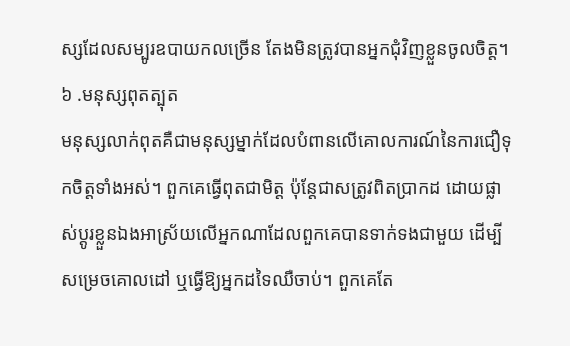ស្សដែលសម្បូរឧបាយកលច្រើន តែងមិនត្រូវបានអ្នកជុំវិញខ្លួនចូលចិត្ត។
៦ .មនុស្សពុតត្បុត
មនុស្សលាក់ពុតគឺជាមនុស្សម្នាក់ដែលបំពានលើគោលការណ៍នៃការជឿទុកចិត្តទាំងអស់។ ពួកគេធ្វើពុតជាមិត្ត ប៉ុន្តែជាសត្រូវពិតប្រាកដ ដោយផ្លាស់ប្តូរខ្លួនឯងអាស្រ័យលើអ្នកណាដែលពួកគេបានទាក់ទងជាមួយ ដើម្បីសម្រេចគោលដៅ ឬធ្វើឱ្យអ្នកដទៃឈឺចាប់។ ពួកគេតែ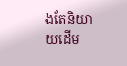ងតែនិយាយដើម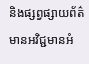និងផ្សព្វផ្សាយព័ត៌មានអវិជ្ជមានអំ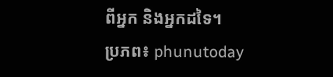ពីអ្នក និងអ្នកដទៃ។
ប្រភព៖ phunutoday